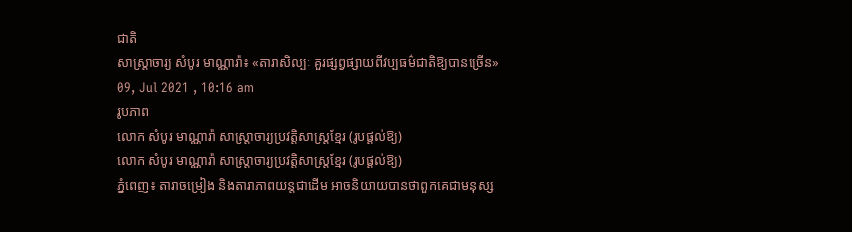ជាតិ
សាស្ត្រាចារ្យ សំបូរ មាណ្ណារ៉ា៖ «តារាសិល្បៈ គួរផ្សព្វផ្សាយពីវប្បធម៌ជាតិឱ្យបានច្រើន»
09, Jul 2021 , 10:16 am
រូបភាព
លោក សំបូរ មាណ្ណារ៉ា សាស្ត្រាចារ្យប្រវត្តិសាស្ត្រខ្មែរ (រូបផ្ដល់ឱ្យ)
លោក សំបូរ មាណ្ណារ៉ា សាស្ត្រាចារ្យប្រវត្តិសាស្ត្រខ្មែរ (រូបផ្ដល់ឱ្យ)
ភ្នំពេញ៖ តារាចម្រៀង និងតារាភាពយន្តជាដើម អាចនិយាយបានថាពួកគេជាមនុស្ស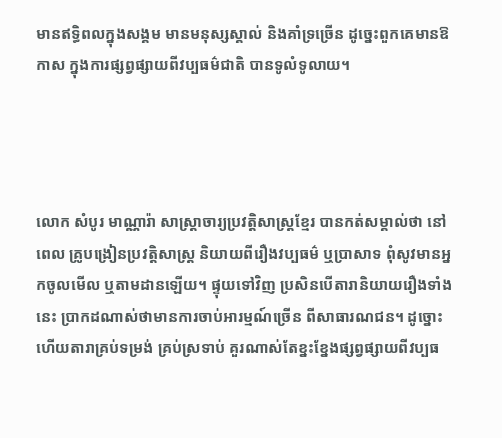មានឥទ្ធិពលក្នុងសង្គម មានមនុស្សស្គាល់ និងគាំទ្រច្រើន ដូច្នេះពួកគេមានឱកាស ក្នុងការផ្សព្វផ្សាយពីវប្បធម៌ជាតិ បានទូលំទូលាយ។




លោក សំបូរ មាណ្ណារ៉ា សាស្ត្រាចារ្យប្រវត្តិសាស្ត្រខ្មែរ បានកត់សម្គាល់ថា នៅពេល គ្រូបង្រៀនប្រវត្តិសាស្ត្រ និយាយពីរឿងវប្បធម៌ ឬប្រាសាទ ពុំសូវមានអ្នកចូលមើល ឬតាមដានឡើយ។ ផ្ទុយទៅវិញ ប្រសិនបើតារានិយាយរឿងទាំងនេះ ប្រាកដណាស់ថាមានការចាប់អារម្មណ៍ច្រើន ពីសាធារណជន។ ដូច្នោះហើយតារាគ្រប់ទម្រង់ គ្រប់ស្រទាប់ គួរណាស់តែខ្នះខ្នែងផ្សព្វផ្សាយពីវប្បធ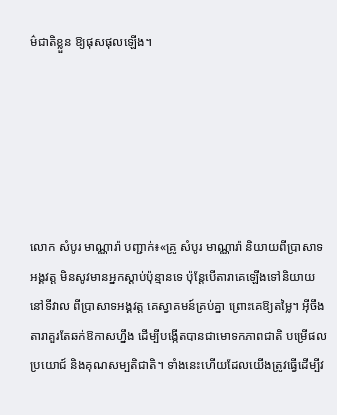ម៌ជាតិខ្លួន ឱ្យផុសផុលឡើង។






លោក សំបូរ មាណ្ណារ៉ា បញ្ជាក់៖«គ្រូ សំបូរ មាណ្ណារ៉ា និយាយពីប្រាសាទអង្គវត្ត មិនសូវមានអ្នកស្ដាប់ប៉ុន្មានទេ ប៉ុន្តែបើតារាគេឡើងទៅនិយាយនៅទីវាល ពីប្រាសាទអង្គវត្ត គេស្វាគមន៍គ្រប់គ្នា ព្រោះគេឱ្យតម្លៃ។ អ៊ីចឹងតារាគួរតែឆក់ឱកាសហ្នឹង ដើម្បីបង្កើតបានជាមោទកភាពជាតិ បម្រើផលប្រយោជ៍ និងគុណសម្បតិជាតិ។ ទាំងនេះហើយដែលយើងត្រូវធ្វើដើម្បីវ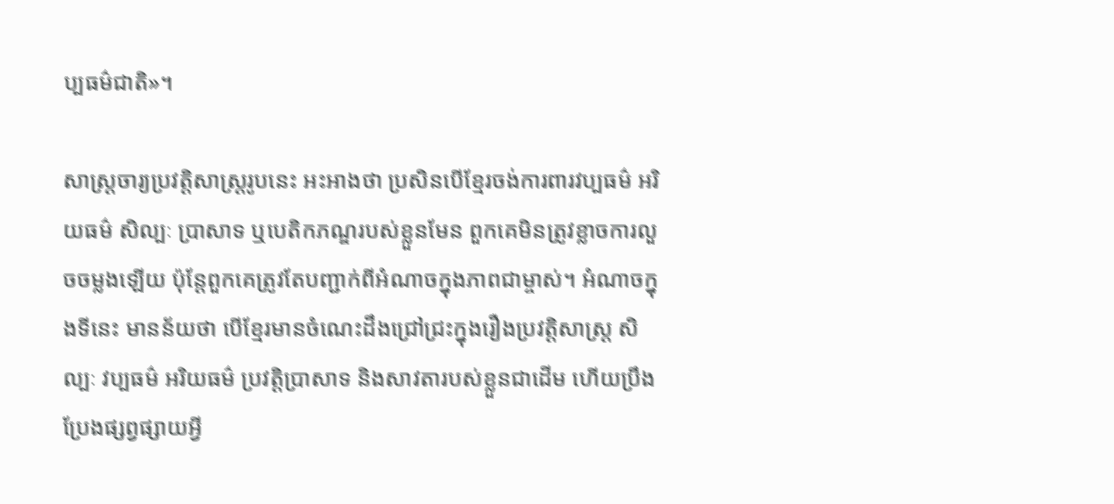ប្បធម៌ជាតិ»។

សាស្ត្រចារ្យប្រវត្តិសាស្ត្ររូបនេះ អះអាងថា ប្រសិនបើខ្មែរចង់ការពារវប្បធម៌ អរិយធម៌ សិល្បៈ ប្រាសាទ ឬបេតិកភណ្ឌរបស់ខ្លួនមែន ពួកគេមិនត្រូវខ្លាចការលួចចម្លងឡើយ ប៉ុន្តែពួកគេត្រូវតែបញ្ជាក់ពីអំណាចក្នុងភាពជាម្ចាស់។ អំណាចក្នុងទីនេះ មានន័យថា បើខ្មែរមានចំណេះដឹងជ្រៅជ្រះក្នុងរឿងប្រវត្តិសាស្ត្រ សិល្បៈ វប្បធម៌ អរិយធម៌ ប្រវត្តិប្រាសាទ និងសាវតារបស់ខ្លួនជាដើម ហើយប្រឹងប្រែងផ្សព្វផ្សាយអ្វី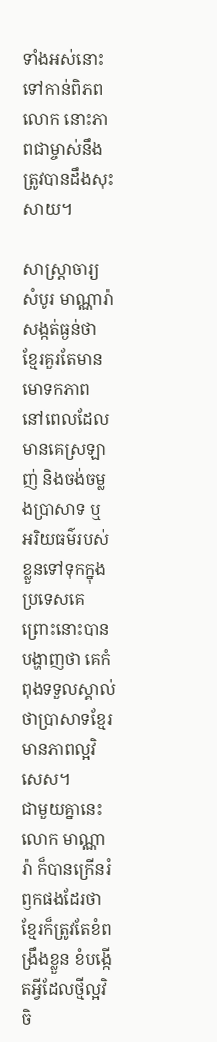ទាំងអស់នោះ ទៅកាន់ពិភពលោក នោះភាពជាម្ចាស់នឹងត្រូវបានដឹងសុះសាយ។

សាស្ត្រាចារ្យ សំបូរ មាណ្ណារ៉ា សង្កត់ធ្ងន់ថា ខ្មែរគួរតែមានមោទកភាព នៅពេលដែលមានគេស្រឡាញ់ និងចង់ចម្លងប្រាសាទ ឬ អរិយធម៌របស់ខ្លួនទៅទុកក្នុងប្រទេសគេ ព្រោះនោះបានបង្ហាញថា គេកំពុងទទួលស្គាល់ថាប្រាសាទខ្មែរមានភាពល្អវិសេស។
ជាមួយគ្នានេះ លោក មាណ្ណារ៉ា ក៏បានក្រើនរំឭកផងដែរថា ខ្មែរក៏ត្រូវតែខំពង្រឹងខ្លួន ខំបង្កើតអ្វីដែលថ្មីល្អវិចិ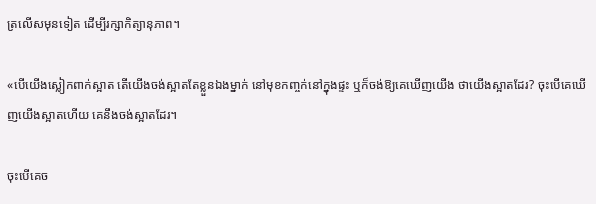ត្រលើសមុនទៀត ដើម្បីរក្សាកិត្យានុភាព។

«បើយើងស្លៀកពាក់ស្អាត តើយើងចង់ស្អាតតែខ្លួនឯងម្នាក់ នៅមុខកញ្ចក់នៅក្នុងផ្ទះ ឬក៏ចង់ឱ្យគេឃើញយើង ថាយើងស្អាតដែរ? ចុះបើគេឃើញយើងស្អាតហើយ គេនឹងចង់ស្អាតដែរ។

ចុះបើគេច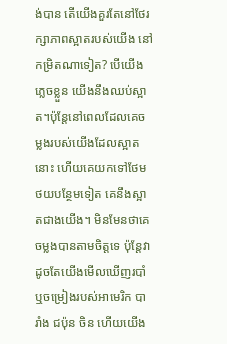ង់បាន តើយើងគួរតែនៅថែរក្សាភាពស្អាតរបស់យើង នៅកម្រិតណាទៀត? បើយើងភ្លេចខ្លួន យើងនឹងឈប់ស្អាត។ប៉ុន្តែនៅពេលដែលគេចម្លងរបស់យើងដែលស្អាតនោះ ហើយគេយកទៅថែមថយបន្ថែមទៀត គេនឹងស្អាតជាងយើង។ មិនមែនថាគេចម្លងបានតាមចិត្តទេ ប៉ុន្តែវាដូចតែយើងមើលឃើញរបាំ ឬចម្រៀងរបស់អាមេរិក បារាំង ជប៉ុន ចិន ហើយយើង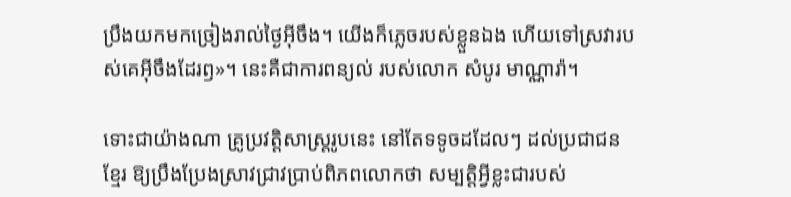ប្រឹងយកមកច្រៀងរាល់ថ្ងៃអ៊ីចឹង។ យើងក៏ភ្លេចរបស់ខ្លួនឯង ហើយទៅស្រវារបស់គេអ៊ីចឹងដែរឭ»។ នេះគឺជាការពន្យល់ របស់លោក សំបូរ មាណ្ណារ៉ា។

ទោះជាយ៉ាងណា គ្រូប្រវត្តិសាស្ត្ររូបនេះ នៅតែទទូចដដែលៗ ដល់ប្រជាជនខ្មែរ ឱ្យប្រឹងប្រែងស្រាវជ្រាវប្រាប់ពិភពលោកថា សម្បត្តិអ្វីខ្លះជារបស់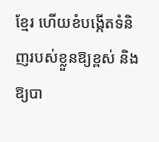ខ្មែរ ហើយខំបង្កើតទំនិញរបស់ខ្លួនឱ្យខ្ពស់ និងឱ្យបា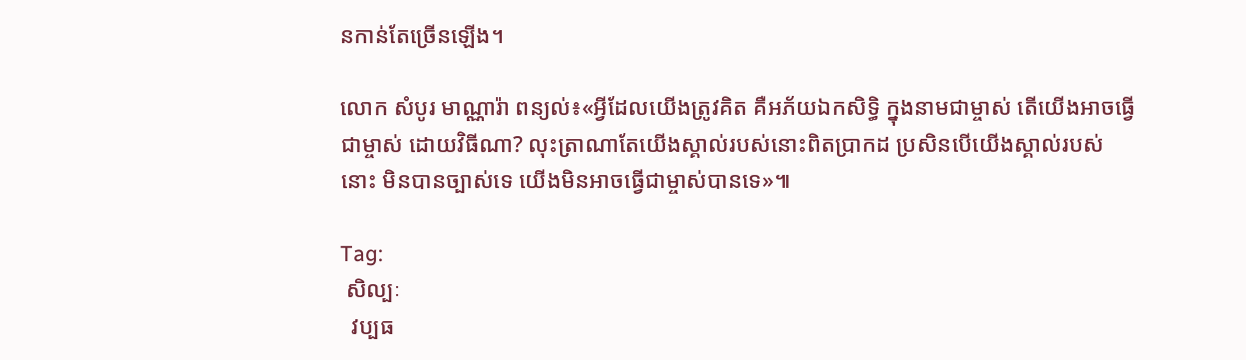នកាន់តែច្រើនឡើង។

លោក សំបូរ មាណ្ណារ៉ា ពន្យល់៖«អ្វីដែលយើងត្រូវគិត គឺអភ័យឯកសិទ្ធិ ក្នុងនាមជាម្ចាស់ តើយើងអាចធ្វើជាម្ចាស់ ដោយវិធីណា? លុះត្រាណាតែយើងស្គាល់របស់នោះពិតប្រាកដ ប្រសិនបើយើងស្គាល់របស់នោះ មិនបានច្បាស់ទេ យើងមិនអាចធ្វើជាម្ចាស់បានទេ»៕

Tag:
 សិល្បៈ
  វប្បធ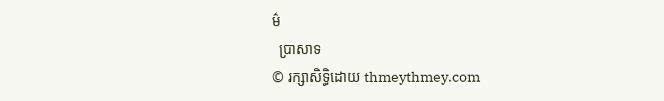ម៌
  ប្រាសាទ
© រក្សាសិទ្ធិដោយ thmeythmey.com